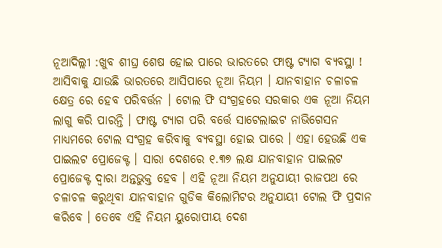ନୂଆଦିଲ୍ଲୀ :ଖୁବ ଶୀଘ୍ର ଶେଷ ହୋଇ ପାରେ ଭାରତରେ ଫାଷ୍ଟ ଟ୍ୟାଗ ବ୍ୟବସ୍ଥା ! ଆସିବାକୁ ଯାଉଛି ଭାରତରେ ଆସିପାରେ ନୂଆ ନିୟମ । ଯାନବାହାନ ଚଳାଚଳ କ୍ଷେତ୍ର ରେ ହେବ ପରିବର୍ତ୍ତନ । ଟୋଲ ଫି ସଂଗ୍ରହରେ ସରକାର ଏକ ନୂଆ ନିୟମ ଲାଗୁ କରି ପାରନ୍ତି । ଫାଷ୍ଟ ଟ୍ୟାଗ ପରି ବର୍ତ୍ତେ ସାଟେଲାଇଟ ନାଭିଗେସନ ମାଧ୍ୟମରେ ଟୋଲ ସଂଗ୍ରହ କରିବାକୁ ବ୍ୟବସ୍ଥା ହୋଇ ପାରେ । ଏହା ହେଉଛି ଏକ ପାଇଲଟ ପ୍ରୋଜେକ୍ଟ । ସାରା ଦେଶରେ ୧.୩୭ ଲକ୍ଷ ଯାନବାହାନ ପାଇଲଟ ପ୍ରୋଜେକ୍ଟ ଦ୍ୱାରା ଅନ୍ତଭୁକ୍ତ ହେବ । ଏହି ନୂଆ ନିୟମ ଅନୁଯାୟୀ ରାଜପଥ ରେ ଚଳାଚଳ କରୁଥିବା ଯାନବାହାନ ଗୁଡିକ କିଲୋମିଟର ଅନୁଯାୟୀ ଟୋଲ ଫି ପ୍ରଦାନ କରିବେ । ତେବେ ଏହି ନିୟମ ୟୁରୋପୀୟ ଦେଶ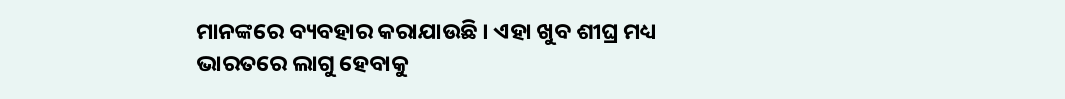ମାନଙ୍କରେ ବ୍ୟବହାର କରାଯାଉଛି । ଏହା ଖୁବ ଶୀଘ୍ର ମଧ୍ୟ ଭାରତରେ ଲାଗୁ ହେବାକୁ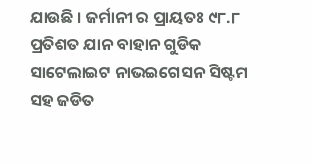ଯାଉଛି । ଜର୍ମାନୀ ର ପ୍ରାୟତଃ ୯୮.୮ ପ୍ରତିଶତ ଯାନ ବାହାନ ଗୁଡିକ ସାଟେଲାଇଟ ନାଭଇଗେସନ ସିଷ୍ଟମ ସହ ଜଡିତ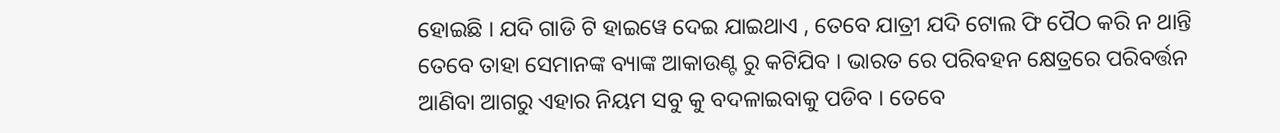ହୋଇଛି । ଯଦି ଗାଡି ଟି ହାଇୱେ ଦେଇ ଯାଇଥାଏ , ତେବେ ଯାତ୍ରୀ ଯଦି ଟୋଲ ଫି ପୈଠ କରି ନ ଥାନ୍ତି ତେବେ ତାହା ସେମାନଙ୍କ ବ୍ୟାଙ୍କ ଆକାଉଣ୍ଟ ରୁ କଟିଯିବ । ଭାରତ ରେ ପରିବହନ କ୍ଷେତ୍ରରେ ପରିବର୍ତ୍ତନ ଆଣିବା ଆଗରୁ ଏହାର ନିୟମ ସବୁ କୁ ବଦଳାଇବାକୁ ପଡିବ । ତେବେ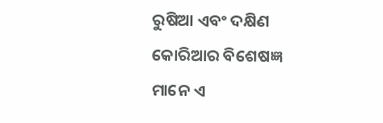ରୁଷିଆ ଏବଂ ଦକ୍ଷିଣ କୋରିଆର ବିଶେଷଜ୍ଞ ମାନେ ଏ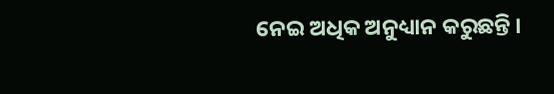ନେଇ ଅଧିକ ଅନୁଧ୍ୟାନ କରୁଛନ୍ତି ।